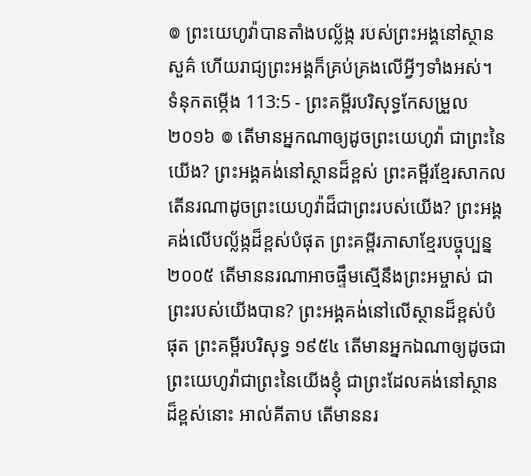៙ ព្រះយេហូវ៉ាបានតាំងបល្ល័ង្ក របស់ព្រះអង្គនៅស្ថានសួគ៌ ហើយរាជ្យព្រះអង្គក៏គ្រប់គ្រងលើអ្វីៗទាំងអស់។
ទំនុកតម្កើង 113:5 - ព្រះគម្ពីរបរិសុទ្ធកែសម្រួល ២០១៦ ៙ តើមានអ្នកណាឲ្យដូចព្រះយេហូវ៉ា ជាព្រះនៃយើង? ព្រះអង្គគង់នៅស្ថានដ៏ខ្ពស់ ព្រះគម្ពីរខ្មែរសាកល តើនរណាដូចព្រះយេហូវ៉ាដ៏ជាព្រះរបស់យើង? ព្រះអង្គគង់លើបល្ល័ង្កដ៏ខ្ពស់បំផុត ព្រះគម្ពីរភាសាខ្មែរបច្ចុប្បន្ន ២០០៥ តើមាននរណាអាចផ្ទឹមស្មើនឹងព្រះអម្ចាស់ ជាព្រះរបស់យើងបាន? ព្រះអង្គគង់នៅលើស្ថានដ៏ខ្ពស់បំផុត ព្រះគម្ពីរបរិសុទ្ធ ១៩៥៤ តើមានអ្នកឯណាឲ្យដូចជាព្រះយេហូវ៉ាជាព្រះនៃយើងខ្ញុំ ជាព្រះដែលគង់នៅស្ថានដ៏ខ្ពស់នោះ អាល់គីតាប តើមាននរ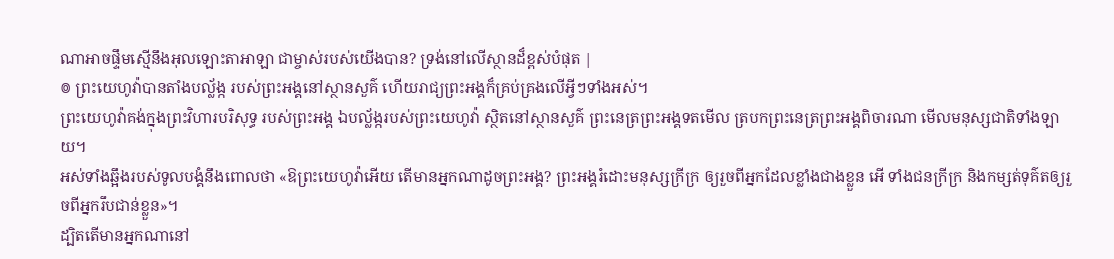ណាអាចផ្ទឹមស្មើនឹងអុលឡោះតាអាឡា ជាម្ចាស់របស់យើងបាន? ទ្រង់នៅលើស្ថានដ៏ខ្ពស់បំផុត |
៙ ព្រះយេហូវ៉ាបានតាំងបល្ល័ង្ក របស់ព្រះអង្គនៅស្ថានសួគ៌ ហើយរាជ្យព្រះអង្គក៏គ្រប់គ្រងលើអ្វីៗទាំងអស់។
ព្រះយេហូវ៉ាគង់ក្នុងព្រះវិហារបរិសុទ្ធ របស់ព្រះអង្គ ឯបល្ល័ង្ករបស់ព្រះយេហូវ៉ា ស្ថិតនៅស្ថានសួគ៌ ព្រះនេត្រព្រះអង្គទតមើល ត្របកព្រះនេត្រព្រះអង្គពិចារណា មើលមនុស្សជាតិទាំងឡាយ។
អស់ទាំងឆ្អឹងរបស់ទូលបង្គំនឹងពោលថា «ឱព្រះយេហូវ៉ាអើយ តើមានអ្នកណាដូចព្រះអង្គ? ព្រះអង្គរំដោះមនុស្សក្រីក្រ ឲ្យរួចពីអ្នកដែលខ្លាំងជាងខ្លួន អើ ទាំងជនក្រីក្រ និងកម្សត់ទុគ៌តឲ្យរួចពីអ្នករឹបជាន់ខ្លួន»។
ដ្បិតតើមានអ្នកណានៅ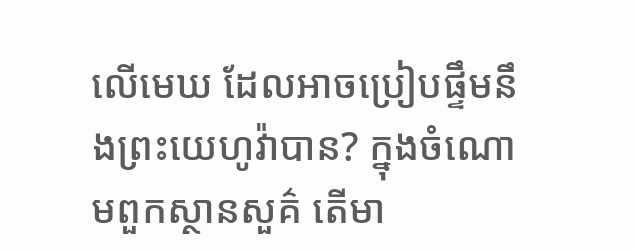លើមេឃ ដែលអាចប្រៀបផ្ទឹមនឹងព្រះយេហូវ៉ាបាន? ក្នុងចំណោមពួកស្ថានសួគ៌ តើមា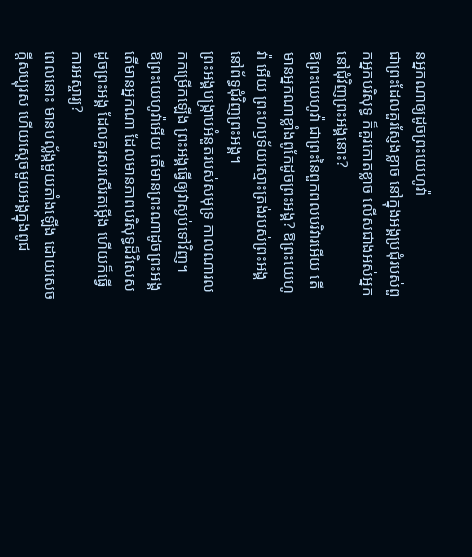នអ្នកណាឲ្យដូចព្រះយេហូវ៉ា
ជាព្រះដែលគួរស្ញែងខ្លាច នៅក្នុងអង្គប្រជុំរបស់ពួកអ្នកបរិសុទ្ធ ក៏គួរកោតខ្លាច លើសជាងអស់អ្នក នៅជុំវិញព្រះអង្គនោះ?
ឱព្រះយេហូវ៉ា ជាព្រះនៃពួកពលបរិវារអើយ តើមានអ្នកណាខ្លាំងពូកែដូចព្រះអង្គ? ឱព្រះយេហូវ៉ា អើយ ព្រះហឫទ័យស្មោះត្រង់របស់ព្រះអង្គ នៅព័ទ្ធជុំវិញព្រះអង្គ។
ព្រះអង្គបង្ក្រាបអំនួតរបស់សមុទ្រ កាលណារលកកម្រើកឡើង ព្រះអង្គធ្វើឲ្យវាស្ងប់ទៅវិញ។
ឱព្រះយេហូវ៉ាអើយ តើមានព្រះណាដូចព្រះអង្គ តើមានអ្នកណា ដែលមានភាពបរិសុទ្ធដ៏វិសេសដូចព្រះអង្គ ដែលគួរសរសើរតម្កើង ហើយក៏ធ្វើការអស្ចារ្យ?
ពេលនោះ មានបល្ល័ង្កមួយតាំងឡើង ដោយសេចក្ដីសប្បុរស ហើយស្តេចមួយអង្គក្នុងពូជ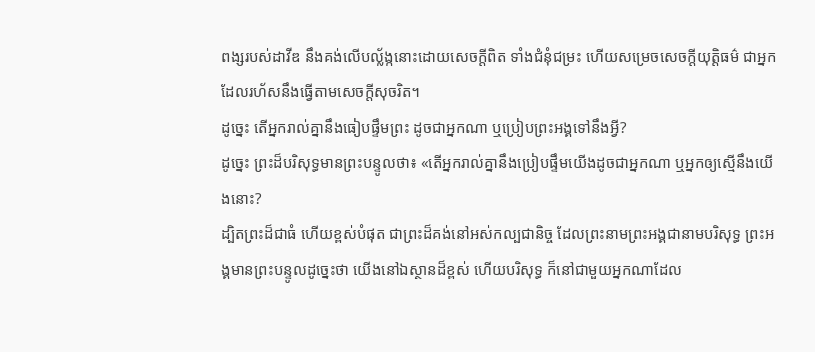ពង្សរបស់ដាវីឌ នឹងគង់លើបល្ល័ង្កនោះដោយសេចក្ដីពិត ទាំងជំនុំជម្រះ ហើយសម្រេចសេចក្ដីយុត្តិធម៌ ជាអ្នកដែលរហ័សនឹងធ្វើតាមសេចក្ដីសុចរិត។
ដូច្នេះ តើអ្នករាល់គ្នានឹងធៀបផ្ទឹមព្រះ ដូចជាអ្នកណា ឬប្រៀបព្រះអង្គទៅនឹងអ្វី?
ដូច្នេះ ព្រះដ៏បរិសុទ្ធមានព្រះបន្ទូលថា៖ «តើអ្នករាល់គ្នានឹងប្រៀបផ្ទឹមយើងដូចជាអ្នកណា ឬអ្នកឲ្យស្មើនឹងយើងនោះ?
ដ្បិតព្រះដ៏ជាធំ ហើយខ្ពស់បំផុត ជាព្រះដ៏គង់នៅអស់កល្បជានិច្ច ដែលព្រះនាមព្រះអង្គជានាមបរិសុទ្ធ ព្រះអង្គមានព្រះបន្ទូលដូច្នេះថា យើងនៅឯស្ថានដ៏ខ្ពស់ ហើយបរិសុទ្ធ ក៏នៅជាមួយអ្នកណាដែល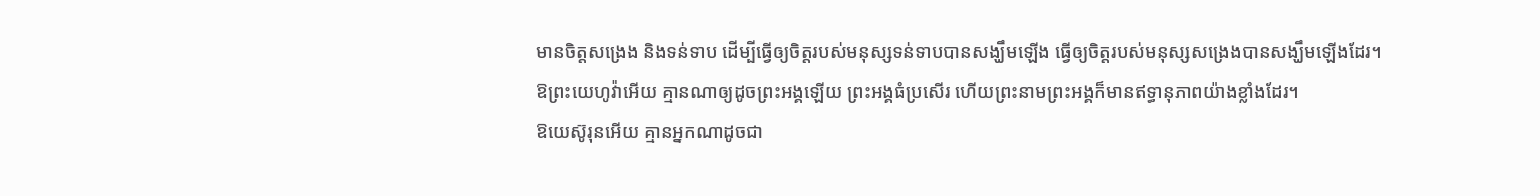មានចិត្តសង្រេង និងទន់ទាប ដើម្បីធ្វើឲ្យចិត្តរបស់មនុស្សទន់ទាបបានសង្ឃឹមឡើង ធ្វើឲ្យចិត្តរបស់មនុស្សសង្រេងបានសង្ឃឹមឡើងដែរ។
ឱព្រះយេហូវ៉ាអើយ គ្មានណាឲ្យដូចព្រះអង្គឡើយ ព្រះអង្គធំប្រសើរ ហើយព្រះនាមព្រះអង្គក៏មានឥទ្ធានុភាពយ៉ាងខ្លាំងដែរ។
ឱយេស៊ូរុនអើយ គ្មានអ្នកណាដូចជា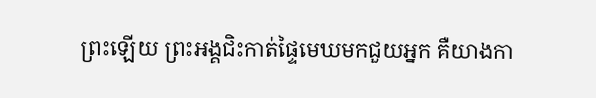ព្រះឡើយ ព្រះអង្គជិះកាត់ផ្ទៃមេឃមកជួយអ្នក គឺយាងកា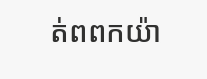ត់ពពកយ៉ា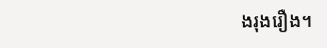ងរុងរឿង។